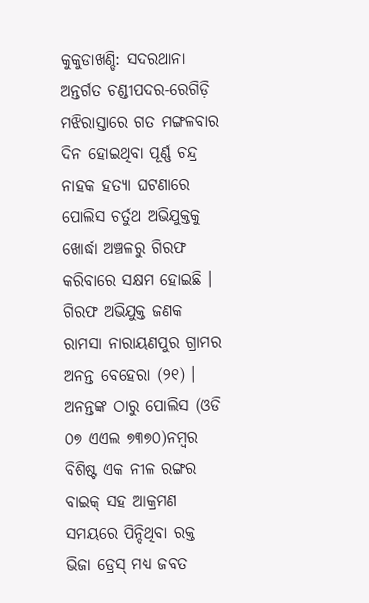କୁକୁଡାଖଣ୍ଡି: ସଦରଥାନା ଅନ୍ତର୍ଗତ ଚଣ୍ଡୀପଦର-ରେଗିଡ଼ି ମଝିରାସ୍ତାରେ ଗତ ମଙ୍ଗଳବାର ଦିନ ହୋଇଥିବା ପୂର୍ଣ୍ଣ ଚନ୍ଦ୍ର ନାହକ ହତ୍ୟା ଘଟଣାରେ ପୋଲିସ ଚର୍ତୁଥ ଅଭିଯୁକ୍ତକୁ ଖୋର୍ଦ୍ଧା ଅଞ୍ଚଳରୁ ଗିରଫ କରିବାରେ ସକ୍ଷମ ହୋଇଛି । ଗିରଫ ଅଭିଯୁକ୍ତ ଜଣକ ରାମସା ନାରାୟଣପୁର ଗ୍ରାମର ଅନନ୍ତ ବେହେରା (୨୧) । ଅନନ୍ତଙ୍କ ଠାରୁ ପୋଲିସ (ଓଡି ୦୭ ଏଏଲ ୭୩୭୦)ନମ୍ବର ବିଶିଷ୍ଟ ଏକ ନୀଳ ରଙ୍ଗର ବାଇକ୍ ସହ ଆକ୍ରମଣ ସମୟରେ ପିନ୍ଦିଥିବା ରକ୍ତ ଭିଜା ଡ୍ରେସ୍ ମଧ୍ୟ ଜବତ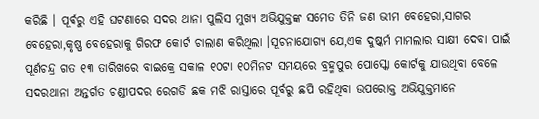କରିଛି । ପୂର୍ଵରୁ ଏହି ଘଟଣାରେ ସଦର ଥାନା ପୁଲିସ ମୁଖ୍ୟ ଅଭିଯୁକ୍ତଙ୍କ ସମେତ ତିନି ଜଣ ଭୀମ ବେହେରା,ସାଗର ବେହେରା,କୃଷ୍ଣ ବେହେରାକୁ ଗିରଫ କୋର୍ଟ ଚାଲାଣ କରିଥିଲା ।ସୂଚନାଯୋଗ୍ୟ ଯେ,ଏକ ଦୁଷ୍କର୍ମ ମାମଲାର ସାକ୍ଷୀ ଦେବା ପାଇଁ ପୂର୍ଣଚନ୍ଦ୍ର ଗତ ୧୩ ତାରିଖରେ ବାଇକ୍ରେ ସକାଳ ୧୦ଟା ୧୦ମିନଟ ସମୟରେ ବ୍ରହ୍ମପୁର ପୋସ୍କୋ କୋର୍ଟକୁ ଯାଉଥିବା ବେଳେ ସଦରଥାନା ଅନ୍ତର୍ଗତ ଚଣ୍ଡୀପଦର ରେଗଡି ଛକ ମଝି ରାସ୍ତାରେ ପୂର୍ବରୁ ଛପି ରହିଥିବା ଉପରୋକ୍ତ ଅଭିଯୁକ୍ତମାନେ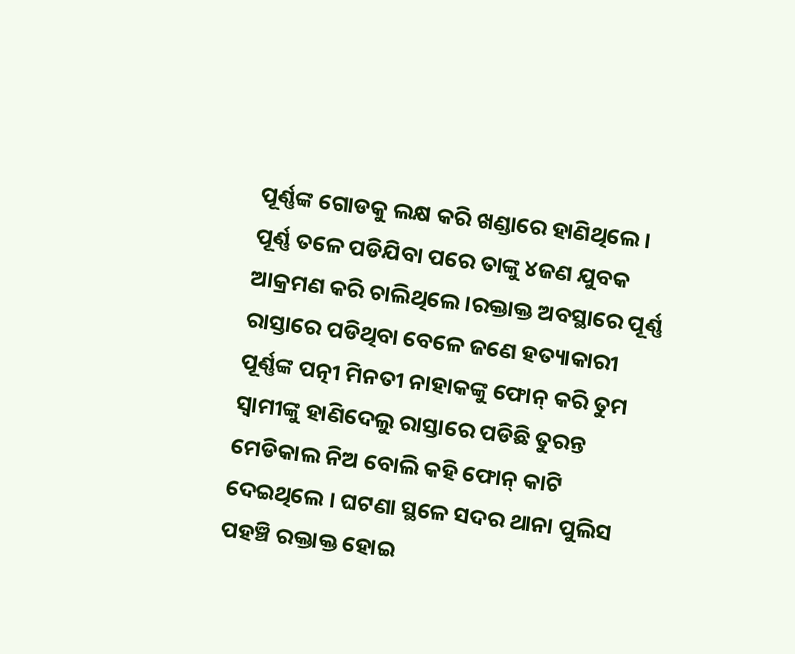ପୂର୍ଣ୍ଣଙ୍କ ଗୋଡକୁ ଲକ୍ଷ କରି ଖଣ୍ଡାରେ ହାଣିଥିଲେ । ପୂର୍ଣ୍ଣ ତଳେ ପଡିଯିବା ପରେ ତାଙ୍କୁ ୪ଜଣ ଯୁବକ ଆକ୍ରମଣ କରି ଚାଲିଥିଲେ ।ରକ୍ତାକ୍ତ ଅବସ୍ଥାରେ ପୂର୍ଣ୍ଣ ରାସ୍ତାରେ ପଡିଥିବା ବେଳେ ଜଣେ ହତ୍ୟାକାରୀ ପୂର୍ଣ୍ଣଙ୍କ ପତ୍ନୀ ମିନତୀ ନାହାକଙ୍କୁ ଫୋନ୍ କରି ତୁମ ସ୍ୱାମୀଙ୍କୁ ହାଣିଦେଲୁ ରାସ୍ତାରେ ପଡିଛି ତୁରନ୍ତ ମେଡିକାଲ ନିଅ ବୋଲି କହି ଫୋନ୍ କାଟି ଦେଇଥିଲେ । ଘଟଣା ସ୍ଥଳେ ସଦର ଥାନା ପୁଲିସ ପହଞ୍ଚି ରକ୍ତାକ୍ତ ହୋଇ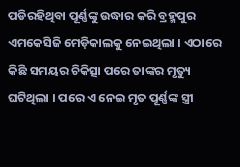ପଡିରହିଥିବା ପୂର୍ଣ୍ଣଙ୍କୁ ଉଦ୍ଧାର କରି ବ୍ରହ୍ମପୁର ଏମକେସିଜି ମେଡ଼ିକାଲକୁ ନେଇଥିଲା । ଏଠାରେ କିଛି ସମୟର ଚିକିତ୍ସା ପରେ ତାଙ୍କର ମୃତ୍ୟୁ ଘଟିଥିଲା । ପରେ ଏ ନେଇ ମୃତ ପୂର୍ଣ୍ଣଙ୍କ ସ୍ତ୍ରୀ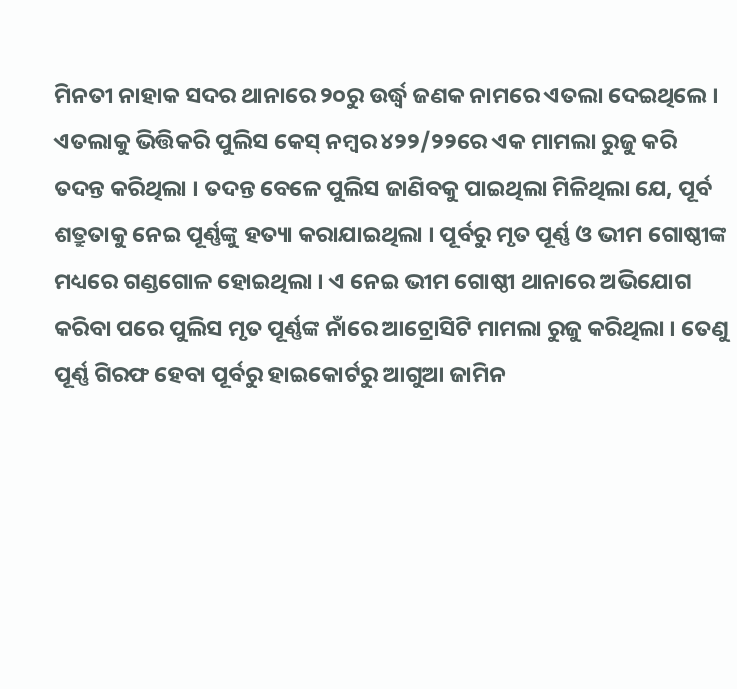ମିନତୀ ନାହାକ ସଦର ଥାନାରେ ୨୦ରୁ ଉର୍ଦ୍ଧ୍ବ ଜଣକ ନାମରେ ଏତଲା ଦେଇଥିଲେ । ଏତଲାକୁ ଭିତ୍ତିକରି ପୁଲିସ କେସ୍ ନମ୍ବର ୪୨୨/୨୨ରେ ଏକ ମାମଲା ରୁଜୁ କରି ତଦନ୍ତ କରିଥିଲା । ତଦନ୍ତ ବେଳେ ପୁଲିସ ଜାଣିବକୁ ପାଇଥିଲା ମିଳିଥିଲା ଯେ, ପୂର୍ବ ଶତ୍ରୁତାକୁ ନେଇ ପୂର୍ଣ୍ଣଙ୍କୁ ହତ୍ୟା କରାଯାଇଥିଲା । ପୂର୍ବରୁ ମୃତ ପୂର୍ଣ୍ଣ ଓ ଭୀମ ଗୋଷ୍ଠୀଙ୍କ ମଧ୍ୟରେ ଗଣ୍ଡଗୋଳ ହୋଇଥିଲା । ଏ ନେଇ ଭୀମ ଗୋଷ୍ଠୀ ଥାନାରେ ଅଭିଯୋଗ କରିବା ପରେ ପୁଲିସ ମୃତ ପୂର୍ଣ୍ଣଙ୍କ ନାଁରେ ଆଟ୍ରୋସିଟି ମାମଲା ରୁଜୁ କରିଥିଲା । ତେଣୁ ପୂର୍ଣ୍ଣ ଗିରଫ ହେବା ପୂର୍ବରୁ ହାଇକୋର୍ଟରୁ ଆଗୁଆ ଜାମିନ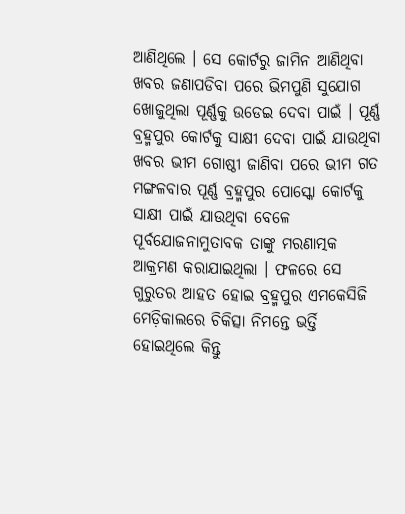ଆଣିଥିଲେ । ସେ କୋର୍ଟରୁ ଜାମିନ ଆଣିଥିବା ଖବର ଜଣାପଡିବା ପରେ ଭିମପୁଣି ସୁଯୋଗ ଖୋଜୁଥିଲା ପୂର୍ଣ୍ଣକୁ ଉଡେଇ ଦେବା ପାଇଁ । ପୂର୍ଣ୍ଣ ବ୍ରହ୍ମପୁର କୋର୍ଟକୁ ସାକ୍ଷୀ ଦେବା ପାଇଁ ଯାଉଥିବା ଖବର ଭୀମ ଗୋଷ୍ଠୀ ଜାଣିବା ପରେ ଭୀମ ଗତ ମଙ୍ଗଳବାର ପୂର୍ଣ୍ଣ ବ୍ରହ୍ମପୁର ପୋସ୍କୋ କୋର୍ଟକୁ ସାକ୍ଷୀ ପାଇଁ ଯାଉଥିବା ବେଳେ ପୂର୍ବଯୋଜନାମୁତାବକ ତାଙ୍କୁ ମରଣାତ୍ମକ ଆକ୍ରମଣ କରାଯାଇଥିଲା । ଫଳରେ ସେ ଗୁରୁତର ଆହତ ହୋଇ ବ୍ରହ୍ମପୁର ଏମକେସିଜି ମେଡ଼ିକାଲରେ ଚିକିତ୍ସା ନିମନ୍ତେ ଭର୍ତ୍ତି ହୋଇଥିଲେ କିନ୍ତୁ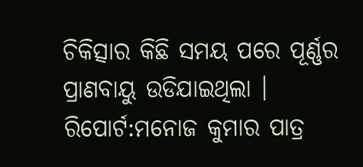ଚିକିତ୍ସାର କିଛି ସମୟ ପରେ ପୂର୍ଣ୍ଣର ପ୍ରାଣବାୟୁ ଉଡିଯାଇଥିଲା ।
ରିପୋର୍ଟ:ମନୋଜ କୁମାର ପାତ୍ର